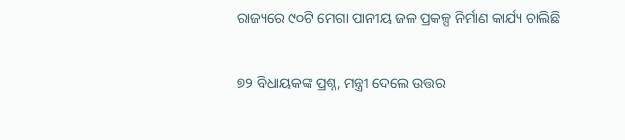ରାଜ୍ୟରେ ୯୦ଟି ମେଗା ପାନୀୟ ଜଳ ପ୍ରକଳ୍ପ ନିର୍ମାଣ କାର୍ଯ୍ୟ ଚାଲିଛି

୭୨ ବିଧାୟକଙ୍କ ପ୍ରଶ୍ନ, ମନ୍ତ୍ରୀ ଦେଲେ ଉତ୍ତର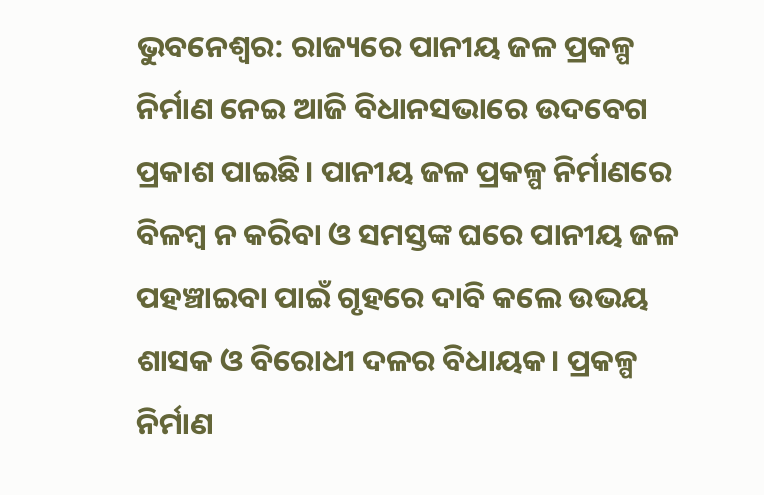ଭୁବନେଶ୍ବର: ରାଜ୍ୟରେ ପାନୀୟ ଜଳ ପ୍ରକଳ୍ପ ନିର୍ମାଣ ନେଇ ଆଜି ବିଧାନସଭାରେ ଉଦବେଗ ପ୍ରକାଶ ପାଇଛି। ପାନୀୟ ଜଳ ପ୍ରକଳ୍ପ ନିର୍ମାଣରେ ବିଳମ୍ବ ନ କରିବା ଓ ସମସ୍ତଙ୍କ ଘରେ ପାନୀୟ ଜଳ ପହଞ୍ଚାଇବା ପାଇଁ ଗୃହରେ ଦାବି କଲେ ଉଭୟ ଶାସକ ଓ ବିରୋଧୀ ଦଳର ବିଧାୟକ। ପ୍ରକଳ୍ପ ନିର୍ମାଣ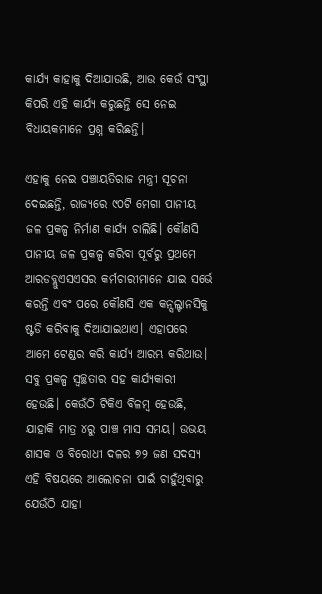କାର୍ଯ୍ୟ କାହାକୁ ଦିଆଯାଉଛି, ଆଉ କେଉଁ ସଂସ୍ଥା କିପରି ଏହି କାର୍ଯ୍ୟ କରୁଛନ୍ତି ସେ ନେଇ ବିଧାୟକମାନେ ପ୍ରଶ୍ନ କରିଛନ୍ତି।

ଏହାକୁ ନେଇ ପଞ୍ଚାୟତିରାଜ ମନ୍ତ୍ରୀ ସୂଚନା ଦେଇଛନ୍ତି, ରାଜ୍ୟରେ ୯୦ଟି ମେଗା ପାନୀୟ ଜଳ ପ୍ରକଳ୍ପ ନିର୍ମାଣ କାର୍ଯ୍ୟ ଚାଲିଛି। କୌଣସି ପାନୀୟ ଜଳ ପ୍ରକଳ୍ପ କରିବା ପୂର୍ବରୁ ପ୍ରଥମେ ଆରଡବ୍ଲୁଏସଏସର କର୍ମଚାରୀମାନେ ଯାଇ ସର୍ଭେ କରନ୍ତି ଏବଂ ପରେ କୌଣସି ଏକ କନ୍ସଲ୍ଟାନସିକୁ ଷ୍ଟଡି କରିବାକୁ ଦିଆଯାଇଥାଏ। ଏହାପରେ ଆମେ ଟେଣ୍ଡର କରି କାର୍ଯ୍ୟ ଆରମ୍ଭ କରିଥାଉ। ସବୁ ପ୍ରକଳ୍ପ ସ୍ୱଚ୍ଛତାର ସହ କାର୍ଯ୍ୟକାରୀ ହେଉଛି। କେଉଁଠି ଟିକିଏ ବିଳମ୍ବ ହେଉଛି, ଯାହାକି ମାତ୍ର ୪ରୁ ପାଞ୍ଚ ମାସ ସମୟ। ଉଭୟ ଶାସକ ଓ ବିରୋଧୀ ଦଳର ୭୨ ଜଣ ସଦସ୍ୟ ଏହି ବିଷୟରେ ଆଲୋଚନା ପାଇଁ ଚାହୁଁଥିବାରୁ ଯେଉଁଠି ଯାହା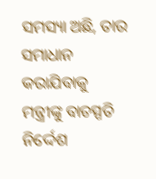ସମସ୍ୟା ଅଛି, ତାର ସମାଧାନ କରାଯିବାକୁ ମନ୍ତ୍ରୀଙ୍କୁ ବାଚସ୍ପତି ନିର୍ଦ୍ଦେଶ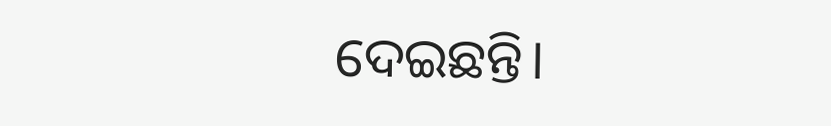ଦେଇଛନ୍ତି।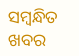ସମ୍ବନ୍ଧିତ ଖବର